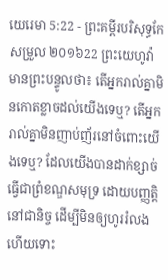យេរេមា 5:22 - ព្រះគម្ពីរបរិសុទ្ធកែសម្រួល ២០១៦22 ព្រះយេហូវ៉ាមានព្រះបន្ទូលថា៖ តើអ្នករាល់គ្នាមិនកោតខ្លាចដល់យើងទេឬ? តើអ្នករាល់គ្នាមិនញាប់ញ័រនៅចំពោះយើងទេឬ? ដែលយើងបានដាក់ខ្សាច់ធ្វើជាព្រំខណ្ឌសមុទ្រ ដោយបញ្ញត្តិនៅជានិច្ច ដើម្បីមិនឲ្យហូររំលង ហើយទោះ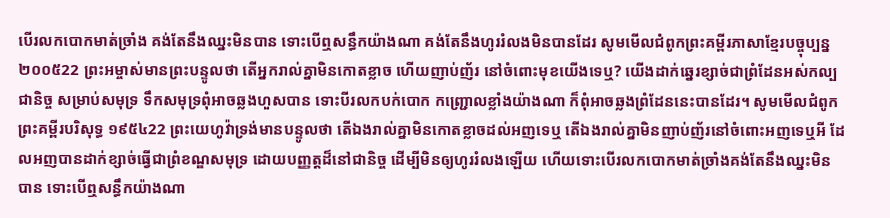បើរលកបោកមាត់ច្រាំង គង់តែនឹងឈ្នះមិនបាន ទោះបើឮសន្ធឹកយ៉ាងណា គង់តែនឹងហូររំលងមិនបានដែរ សូមមើលជំពូកព្រះគម្ពីរភាសាខ្មែរបច្ចុប្បន្ន ២០០៥22 ព្រះអម្ចាស់មានព្រះបន្ទូលថា តើអ្នករាល់គ្នាមិនកោតខ្លាច ហើយញាប់ញ័រ នៅចំពោះមុខយើងទេឬ? យើងដាក់ឆ្នេរខ្សាច់ជាព្រំដែនអស់កល្បជានិច្ច សម្រាប់សមុទ្រ ទឹកសមុទ្រពុំអាចឆ្លងហួសបាន ទោះបីរលកបក់បោក កញ្ជ្រោលខ្លាំងយ៉ាងណា ក៏ពុំអាចឆ្លងព្រំដែននេះបានដែរ។ សូមមើលជំពូកព្រះគម្ពីរបរិសុទ្ធ ១៩៥៤22 ព្រះយេហូវ៉ាទ្រង់មានបន្ទូលថា តើឯងរាល់គ្នាមិនកោតខ្លាចដល់អញទេឬ តើឯងរាល់គ្នាមិនញាប់ញ័រនៅចំពោះអញទេឬអី ដែលអញបានដាក់ខ្សាច់ធ្វើជាព្រំខណ្ឌសមុទ្រ ដោយបញ្ញត្តដ៏នៅជានិច្ច ដើម្បីមិនឲ្យហូររំលងឡើយ ហើយទោះបើរលកបោកមាត់ច្រាំងគង់តែនឹងឈ្នះមិនបាន ទោះបើឮសន្ធឹកយ៉ាងណា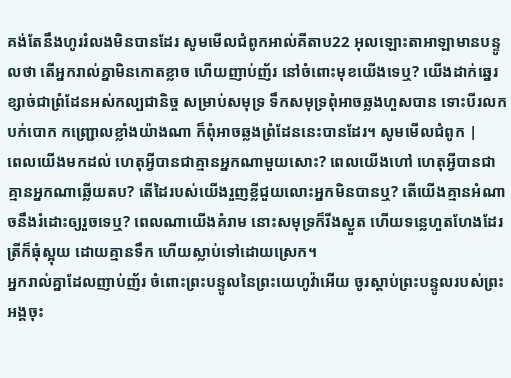គង់តែនឹងហូររំលងមិនបានដែរ សូមមើលជំពូកអាល់គីតាប22 អុលឡោះតាអាឡាមានបន្ទូលថា តើអ្នករាល់គ្នាមិនកោតខ្លាច ហើយញាប់ញ័រ នៅចំពោះមុខយើងទេឬ? យើងដាក់ឆ្នេរខ្សាច់ជាព្រំដែនអស់កល្បជានិច្ច សម្រាប់សមុទ្រ ទឹកសមុទ្រពុំអាចឆ្លងហួសបាន ទោះបីរលកបក់បោក កញ្ជ្រោលខ្លាំងយ៉ាងណា ក៏ពុំអាចឆ្លងព្រំដែននេះបានដែរ។ សូមមើលជំពូក |
ពេលយើងមកដល់ ហេតុអ្វីបានជាគ្មានអ្នកណាមួយសោះ? ពេលយើងហៅ ហេតុអ្វីបានជាគ្មានអ្នកណាឆ្លើយតប? តើដៃរបស់យើងរួញខ្លីជួយលោះអ្នកមិនបានឬ? តើយើងគ្មានអំណាចនឹងរំដោះឲ្យរួចទេឬ? ពេលណាយើងគំរាម នោះសមុទ្រក៏រីងស្ងួត ហើយទន្លេហួតហែងដែរ ត្រីក៏ធុំស្អុយ ដោយគ្មានទឹក ហើយស្លាប់ទៅដោយស្រេក។
អ្នករាល់គ្នាដែលញាប់ញ័រ ចំពោះព្រះបន្ទូលនៃព្រះយេហូវ៉ាអើយ ចូរស្តាប់ព្រះបន្ទូលរបស់ព្រះអង្គចុះ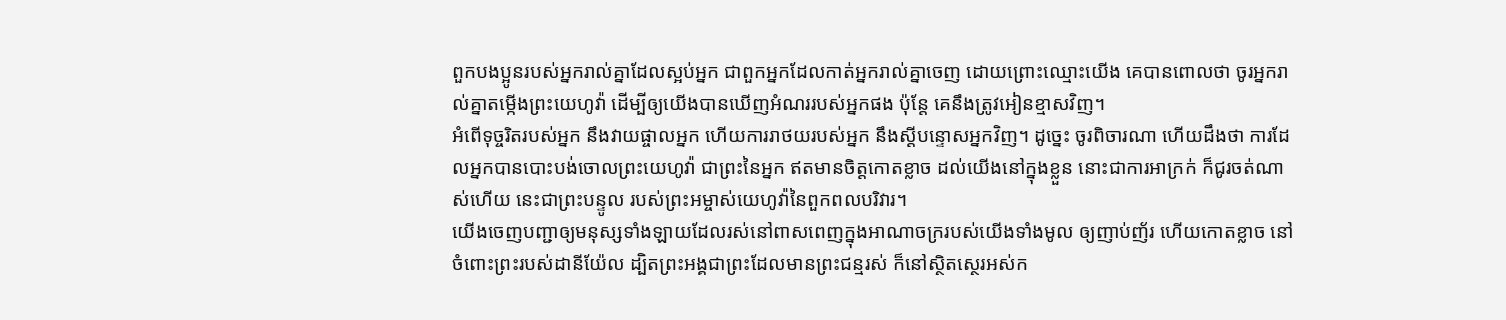ពួកបងប្អូនរបស់អ្នករាល់គ្នាដែលស្អប់អ្នក ជាពួកអ្នកដែលកាត់អ្នករាល់គ្នាចេញ ដោយព្រោះឈ្មោះយើង គេបានពោលថា ចូរអ្នករាល់គ្នាតម្កើងព្រះយេហូវ៉ា ដើម្បីឲ្យយើងបានឃើញអំណររបស់អ្នកផង ប៉ុន្តែ គេនឹងត្រូវអៀនខ្មាសវិញ។
អំពើទុច្ចរិតរបស់អ្នក នឹងវាយផ្ចាលអ្នក ហើយការរាថយរបស់អ្នក នឹងស្ដីបន្ទោសអ្នកវិញ។ ដូច្នេះ ចូរពិចារណា ហើយដឹងថា ការដែលអ្នកបានបោះបង់ចោលព្រះយេហូវ៉ា ជាព្រះនៃអ្នក ឥតមានចិត្តកោតខ្លាច ដល់យើងនៅក្នុងខ្លួន នោះជាការអាក្រក់ ក៏ជូរចត់ណាស់ហើយ នេះជាព្រះបន្ទូល របស់ព្រះអម្ចាស់យេហូវ៉ានៃពួកពលបរិវារ។
យើងចេញបញ្ជាឲ្យមនុស្សទាំងឡាយដែលរស់នៅពាសពេញក្នុងអាណាចក្ររបស់យើងទាំងមូល ឲ្យញាប់ញ័រ ហើយកោតខ្លាច នៅចំពោះព្រះរបស់ដានីយ៉ែល ដ្បិតព្រះអង្គជាព្រះដែលមានព្រះជន្មរស់ ក៏នៅស្ថិតស្ថេរអស់ក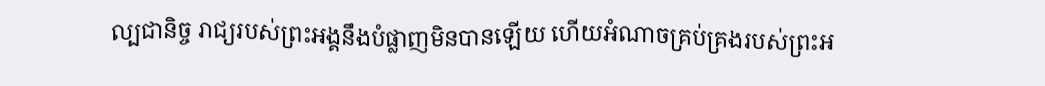ល្បជានិច្ច រាជ្យរបស់ព្រះអង្គនឹងបំផ្លាញមិនបានឡើយ ហើយអំណាចគ្រប់គ្រងរបស់ព្រះអ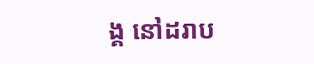ង្គ នៅដរាប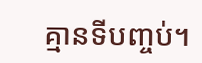គ្មានទីបញ្ចប់។